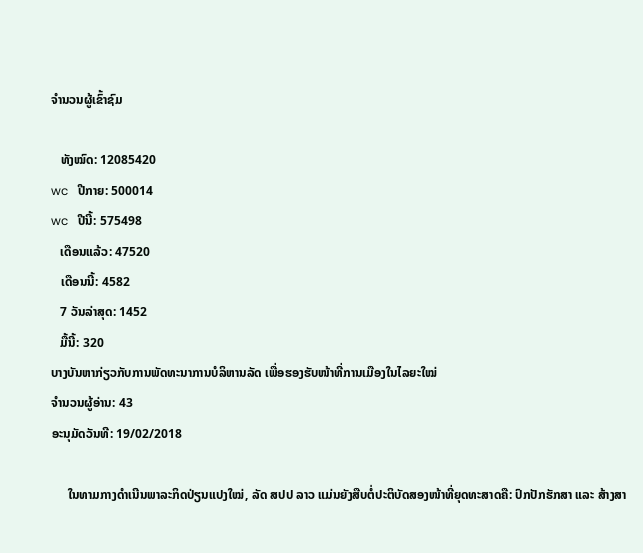ຈຳນວນຜູ້ເຂົ້າຊົມ

   ທັງໝົດ: 12085420
wc   ປີກາຍ: 500014
wc   ປີນີ້: 575498
   ເດືອນແລ້ວ: 47520
   ເດືອນນີ້: 4582
   7 ວັນລ່າສຸດ: 1452
   ມື້ນີ້: 320
ບາງບັນຫາກ່ຽວກັບການພັດທະນາການບໍລິຫານລັດ ເພື່ອຮອງຮັບໜ້າທີ່ການເມືອງໃນໄລຍະໃໝ່
ຈຳນວນຜູ້ອ່ານ: 43
ອະນຸມັດວັນທີ: 19/02/2018

     ໃນທາມກາງດຳເນີນພາລະກິດປ່ຽນແປງໃໝ່, ລັດ ສປປ ລາວ ແມ່ນຍັງສືບຕໍ່ປະຕິບັດສອງໜ້າທີ່ຍຸດທະສາດຄື: ປົກປັກຮັກສາ ແລະ ສ້າງສາ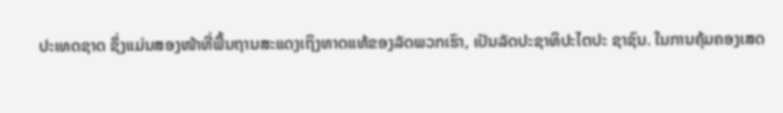ປະເທດຊາດ ຊຶ່ງແມ່ນສອງໜ້າທີ່ພື້ນຖານສະແດງເຖິງທາດແທ້ຂອງລັດພວກເຮົາ, ເປັນລັດປະຊາທິປະໄຕປະ ຊາຊົນ. ໃນການຄຸ້ມຄອງເສດ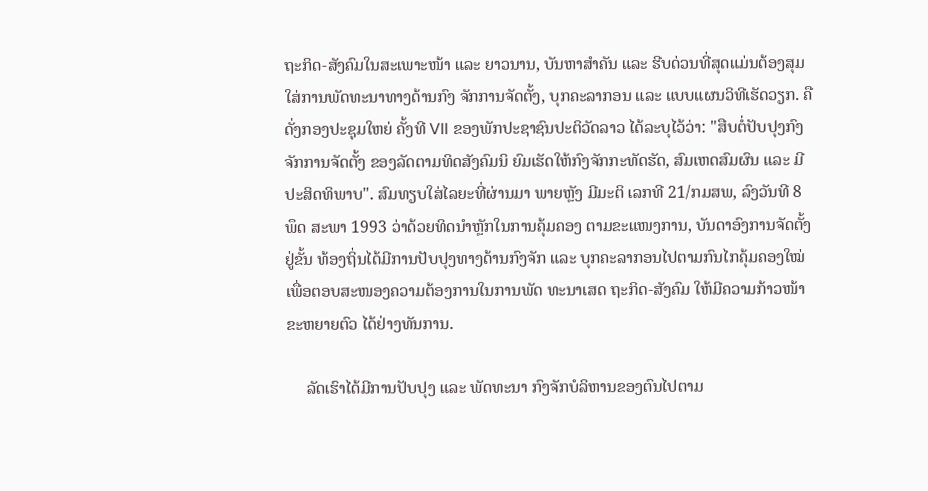ຖະກິດ-ສັງຄົມໃນສະເພາະໜ້າ ແລະ ຍາວນານ, ບັນຫາສຳຄັນ ແລະ ຮີບດ່ວນທີ່ສຸດແມ່ນຕ້ອງສຸມໃສ່ການພັດທະນາທາງດ້ານກົງ ຈັກການຈັດຕັ້ງ, ບຸກຄະລາກອນ ແລະ ແບບແຜນວິທີເຮັດວຽກ. ຄືດັ່ງກອງປະຊຸມໃຫຍ່ ຄັ້ງທີ VII ຂອງພັກປະຊາຊົນປະຕິວັດລາວ ໄດ້ລະບຸໄວ້ວ່າ: "ສືບຕໍ່ປັບປຸງກົງຈັກການຈັດຕັ້ງ ຂອງລັດຕາມທິດສັງຄົມນິ ຍົມເຮັດໃຫ້ກົງຈັກກະທັດຮັດ, ສົມເຫດສົມຜົນ ແລະ ມີປະສິດທິພາບ". ສົມທຽບໃສ່ໄລຍະທີ່ຜ່ານມາ ພາຍຫຼັງ ມີມະຕິ ເລກທີ 21/ກມສພ, ລົງວັນທີ 8 ພຶດ ສະພາ 1993 ວ່າດ້ວຍທິດນຳຫຼັກໃນການຄຸ້ມຄອງ ຕາມຂະແໜງການ, ບັນດາອົງການຈັດຕັ້ງຢູ່ຂັ້ນ ທ້ອງຖິ່ນໄດ້ມີການປັບປຸງທາງດ້ານກົງຈັກ ແລະ ບຸກຄະລາກອນໄປຕາມກົນໄກຄຸ້ມຄອງໃໝ່ ເພື່ອຕອບສະໜອງຄວາມຕ້ອງການໃນການພັດ ທະນາເສດ ຖະກິດ-ສັງຄົມ ໃຫ້ມີຄວາມກ້າວໜ້າຂະຫຍາຍຕົວ ໄດ້ຢ່າງທັນການ.

     ລັດເຮົາໄດ້ມີການປັບປຸງ ແລະ ພັດທະນາ ກົງຈັກບໍລິຫານຂອງຕົນໄປຕາມ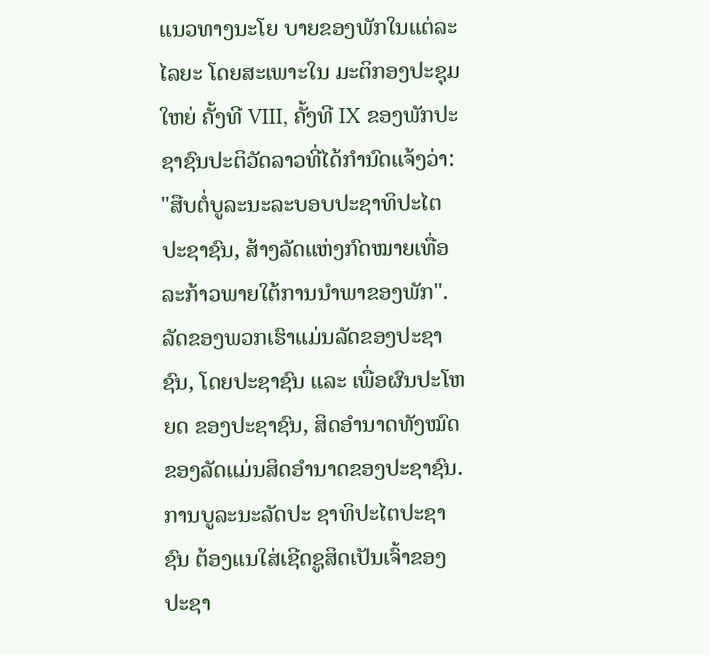ແນວທາງນະໂຍ ບາຍຂອງພັກໃນແຕ່ລະໄລຍະ ໂດຍສະເພາະໃນ ມະຕິກອງປະຊຸມໃຫຍ່ ຄັ້ງທີ VIII, ຄັ້ງທີ IX ຂອງພັກປະຊາຊົນປະຕິວັດລາວທີ່ໄດ້ກຳນົດແຈ້ງວ່າ: "ສືບຕໍ່ບູລະນະລະບອບປະຊາທິປະໄຕປະຊາຊົນ, ສ້າງລັດແຫ່ງກົດໝາຍເທື່ອລະກ້າວພາຍໃຕ້ການນຳພາຂອງພັກ". ລັດຂອງພວກເຮົາແມ່ນລັດຂອງປະຊາຊົນ, ໂດຍປະຊາຊົນ ແລະ ເພື່ອຜົນປະໂຫຍດ ຂອງປະຊາຊົນ, ສິດອຳນາດທັງໝົດຂອງລັດແມ່ນສິດອຳນາດຂອງປະຊາຊົນ. ການບູລະນະລັດປະ ຊາທິປະໄຕປະຊາຊົນ ຕ້ອງແນໃສ່ເຊີດຊູສິດເປັນເຈົ້າຂອງປະຊາ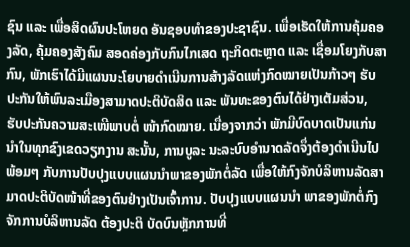ຊົນ ແລະ ເພື່ອສິດຜົນປະໂຫຍດ ອັນຊອບທຳຂອງປະຊາຊົນ. ເພື່ອເຮັດໃຫ້ການຄຸ້ມຄອງລັດ, ຄຸ້ມຄອງສັງຄົມ ສອດຄ່ອງກັບກົນໄກເສດ ຖະກິດຕະຫຼາດ ແລະ ເຊື່ອມໂຍງກັບສາກົນ, ພັກເຮົາໄດ້ມີແຜນນະໂຍບາຍດຳເນີນການສ້າງລັດແຫ່ງກົດໝາຍເປັນກ້າວໆ ຮັບປະກັນໃຫ້ພົນລະເມືອງສາມາດປະຕິບັດສິດ ແລະ ພັນທະຂອງຕົນໄດ້ຢ່າງເຕັມສ່ວນ, ຮັບປະກັນຄວາມສະເໜີພາບຕໍ່ ໜ້າກົດໝາຍ. ເນື່ອງຈາກວ່າ ພັກມີບົດບາດເປັນແກ່ນນຳໃນທຸກຂົງເຂດວຽກງານ ສະນັ້ນ, ການບູລະ ນະລະບົບອຳນາດລັດຈຶ່ງຕ້ອງດຳເນີນໄປພ້ອມໆ ກັບການປັບປຸງແບບແຜນນຳພາຂອງພັກຕໍ່ລັດ ເພື່ອໃຫ້ກົງຈັກບໍລິຫານລັດສາມາດປະຕິບັດໜ້າທີ່ຂອງຕົນຢ່າງເປັນເຈົ້າການ. ປັບປຸງແບບແຜນນຳ ພາຂອງພັກຕໍ່ກົງຈັກການບໍລິຫານລັດ ຕ້ອງປະຕິ ບັດບົນຫຼັກການທີ່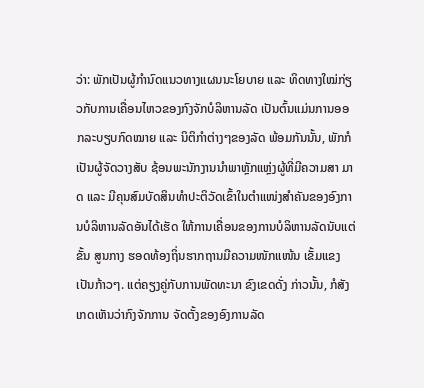ວ່າ: ພັກເປັນຜູ້ກຳນົດແນວທາງແຜນນະໂຍບາຍ ແລະ ທິດທາງໃໝ່ກ່ຽວກັບການເຄື່ອນໄຫວຂອງກົງຈັກບໍລິຫານລັດ ເປັນຕົ້ນແມ່ນການອອກລະບຽບກົດໝາຍ ແລະ ນິຕິກຳຕ່າງໆຂອງລັດ ພ້ອມກັນນັ້ນ, ພັກກໍເປັນຜູ້ຈັດວາງສັບ ຊ້ອນພະນັກງານນຳພາຫຼັກແຫຼ່ງຜູ້ທີ່ມີຄວາມສາ ມາດ ແລະ ມີຄຸນສົມບັດສິນທຳປະຕິວັດເຂົ້າໃນຕຳແໜ່ງສຳຄັນຂອງອົງການບໍລິຫານລັດອັນໄດ້ເຮັດ ໃຫ້ການເຄື່ອນຂອງການບໍລິຫານລັດນັບແຕ່ຂັ້ນ ສູນກາງ ຮອດທ້ອງຖິ່ນຮາກຖານມີຄວາມໜັກແໜ້ນ ເຂັ້ມແຂງເປັນກ້າວໆ. ແຕ່ຄຽງຄູ່ກັບການພັດທະນາ ຂົງເຂດດັ່ງ ກ່າວນັ້ນ, ກໍສັງເກດເຫັນວ່າກົງຈັກການ ຈັດຕັ້ງຂອງອົງການລັດ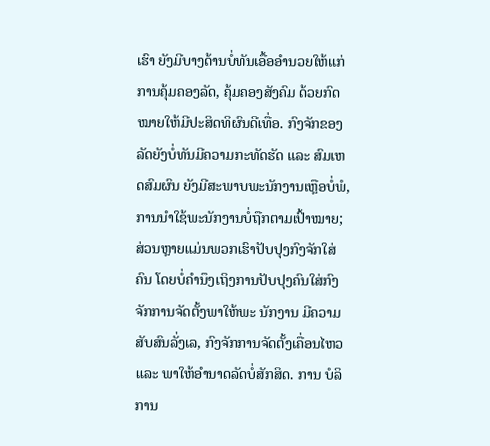ເຮົາ ຍັງມີບາງດ້ານບໍ່ທັນເອື້ອອຳນວຍໃຫ້ແກ່ການຄຸ້ມຄອງລັດ, ຄຸ້ມຄອງສັງຄົມ ດ້ວຍກົດໝາຍໃຫ້ມີປະສິດທິຜົນດີເທື່ອ. ກົງຈັກຂອງລັດຍັງບໍ່ທັນມີຄວາມກະທັດຮັດ ແລະ ສົມເຫດສົມຜົນ ຍັງມີສະພາບພະນັກງານເຫຼືອບໍ່ພໍ, ການນຳໃຊ້ພະນັກງານບໍ່ຖືກຕາມເປົ້າໝາຍ; ສ່ວນຫຼາຍແມ່ນພວກເຮົາປັບປຸງກົງຈັກໃສ່ຄົນ ໂດຍບໍ່ຄຳນຶງເຖິງການປັບປຸງຄົນໃສ່ກົງຈັກການຈັດຕັ້ງພາໃຫ້ພະ ນັກງານ ມີຄວາມສັບສົນລັ່ງເລ, ກົງຈັກການຈັດຕັ້ງເຄື່ອນໄຫວ ແລະ ພາໃຫ້ອຳນາດລັດບໍ່ສັກສິດ. ການ ບໍລິການ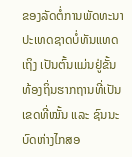ຂອງລັດຕໍ່ການພັດທະນາປະເທດຊາດບໍ່ທັນແທດເຖິງ ເປັນຕົ້ນແມ່ນຢູ່ຂັ້ນທ້ອງຖິ່ນຮາກຖານທີ່ເປັນເຂດທີ່ໝັ້ນ ແລະ ຊົນນະບົດຫ່າງໄກສອ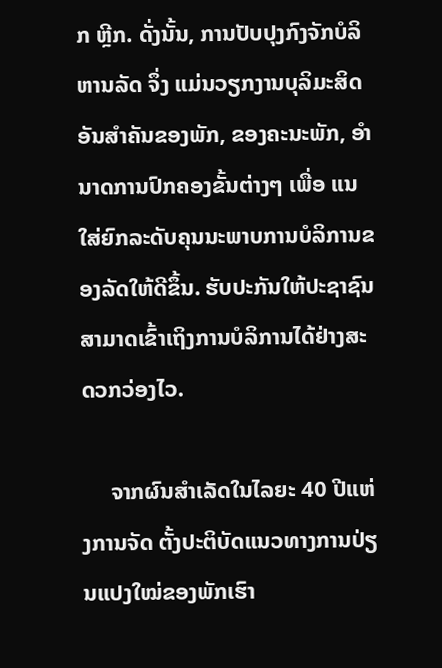ກ ຫຼີກ. ດັ່ງນັ້ນ, ການປັບປຸງກົງຈັກບໍລິຫານລັດ ຈຶ່ງ ແມ່ນວຽກງານບຸລິມະສິດອັນສຳຄັນຂອງພັກ, ຂອງຄະນະພັກ, ອຳນາດການປົກຄອງຂັ້ນຕ່າງໆ ເພື່ອ ແນໃສ່ຍົກລະດັບຄຸນນະພາບການບໍລິການຂອງລັດໃຫ້ດີຂຶ້ນ. ຮັບປະກັນໃຫ້ປະຊາຊົນສາມາດເຂົ້າເຖິງການບໍລິການໄດ້ຢ່າງສະດວກວ່ອງໄວ.

     ຈາກຜົນສຳເລັດໃນໄລຍະ 40 ປີແຫ່ງການຈັດ ຕັ້ງປະຕິບັດແນວທາງການປ່ຽນແປງໃໝ່ຂອງພັກເຮົາ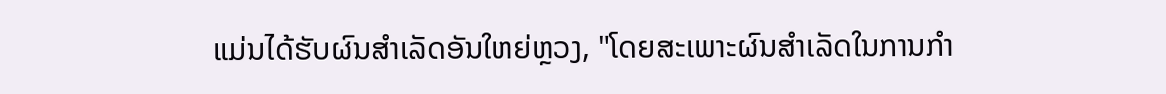ແມ່ນໄດ້ຮັບຜົນສຳເລັດອັນໃຫຍ່ຫຼວງ, "ໂດຍສະເພາະຜົນສຳເລັດໃນການກຳ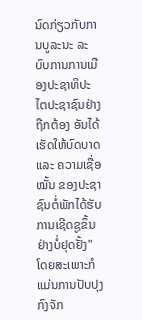ນົດກ່ຽວກັບການບູລະນະ ລະບົບການການເມືອງປະຊາທິປະໄຕປະຊາຊົນຢ່າງຖືກຕ້ອງ ອັນໄດ້ເຮັດໃຫ້ບົດບາດ ແລະ ຄວາມເຊື່ອໝັ້ນ ຂອງປະຊາຊົນຕໍ່ພັກໄດ້ຮັບການເຊີດຊູຂຶ້ນຢ່າງບໍ່ຢຸດຢັ້ງ" ໂດຍສະເພາະກໍແມ່ນການປັບປຸງກົງຈັກ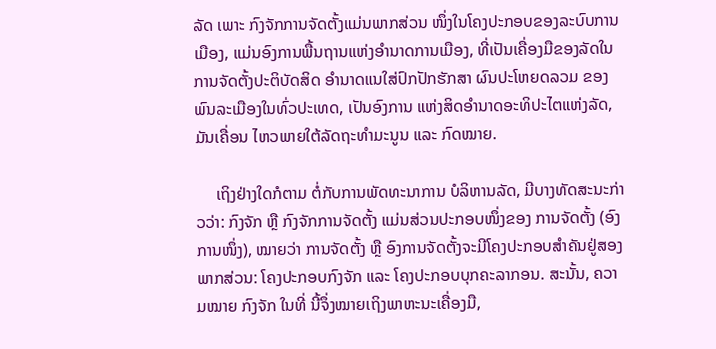ລັດ ເພາະ ກົງຈັກການຈັດຕັ້ງແມ່ນພາກສ່ວນ ໜຶ່ງໃນໂຄງປະກອບຂອງລະບົບການເມືອງ, ແມ່ນອົງການພື້ນຖານແຫ່ງອຳນາດການເມືອງ, ທີ່ເປັນເຄື່ອງມືຂອງລັດໃນການຈັດຕັ້ງປະຕິບັດສິດ ອຳນາດແນໃສ່ປົກປັກຮັກສາ ຜົນປະໂຫຍດລວມ ຂອງພົນລະເມືອງໃນທົ່ວປະເທດ, ເປັນອົງການ ແຫ່ງສິດອຳນາດອະທິປະໄຕແຫ່ງລັດ, ມັນເຄື່ອນ ໄຫວພາຍໃຕ້ລັດຖະທຳມະນູນ ແລະ ກົດໝາຍ.

     ເຖິງຢ່າງໃດກໍຕາມ ຕໍ່ກັບການພັດທະນາການ ບໍລິຫານລັດ, ມີບາງທັດສະນະກ່າວວ່າ: ກົງຈັກ ຫຼື ກົງຈັກການຈັດຕັ້ງ ແມ່ນສ່ວນປະກອບໜຶ່ງຂອງ ການຈັດຕັ້ງ (ອົງການໜຶ່ງ), ໝາຍວ່າ ການຈັດຕັ້ງ ຫຼື ອົງການຈັດຕັ້ງຈະມີໂຄງປະກອບສຳຄັນຢູ່ສອງ ພາກສ່ວນ: ໂຄງປະກອບກົງຈັກ ແລະ ໂຄງປະກອບບຸກຄະລາກອນ. ສະນັ້ນ, ຄວາມໝາຍ ກົງຈັກ ໃນທີ່ ນີ້ຈຶ່ງໝາຍເຖິງພາຫະນະເຄື່ອງມື,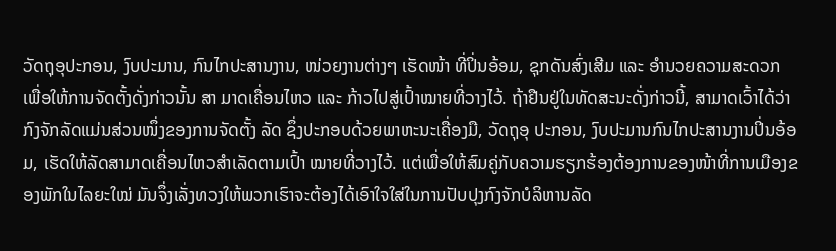ວັດຖຸອຸປະກອນ, ງົບປະມານ, ກົນໄກປະສານງານ, ໜ່ວຍງານຕ່າງໆ ເຮັດໜ້າ ທີ່ປິ່ນອ້ອມ, ຊຸກດັນສົ່ງເສີມ ແລະ ອຳນວຍຄວາມສະດວກ ເພື່ອໃຫ້ການຈັດຕັ້ງດັ່ງກ່າວນັ້ນ ສາ ມາດເຄື່ອນໄຫວ ແລະ ກ້າວໄປສູ່ເປົ້າໝາຍທີ່ວາງໄວ້. ຖ້າຢືນຢູ່ໃນທັດສະນະດັ່ງກ່າວນີ້, ສາມາດເວົ້າໄດ້ວ່າ ກົງຈັກລັດແມ່ນສ່ວນໜຶ່ງຂອງການຈັດຕັ້ງ ລັດ ຊຶ່ງປະກອບດ້ວຍພາຫະນະເຄື່ອງມື, ວັດຖຸອຸ ປະກອນ, ງົບປະມານກົນໄກປະສານງານປິ່ນອ້ອມ, ເຮັດໃຫ້ລັດສາມາດເຄື່ອນໄຫວສຳເລັດຕາມເປົ້າ ໝາຍທີ່ວາງໄວ້. ແຕ່ເພື່ອໃຫ້ສົມຄູ່ກັບຄວາມຮຽກຮ້ອງຕ້ອງການຂອງໜ້າທີ່ການເມືອງຂອງພັກໃນໄລຍະໃໝ່ ມັນຈຶ່ງເລັ່ງທວງໃຫ້ພວກເຮົາຈະຕ້ອງໄດ້ເອົາໃຈໃສ່ໃນການປັບປຸງກົງຈັກບໍລິຫານລັດ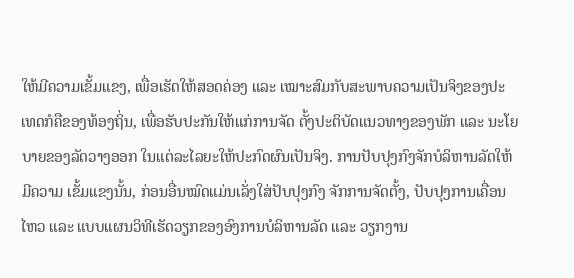ໃຫ້ມີຄວາມເຂັ້ມແຂງ, ເພື່ອເຮັດໃຫ້ສອດຄ່ອງ ແລະ ເໝາະສົມກັບສະພາບຄວາມເປັນຈິງຂອງປະເທດກໍຄືຂອງທ້ອງຖິ່ນ, ເພື່ອຮັບປະກັນໃຫ້ແກ່ການຈັດ ຕັ້ງປະຕິບັດແນວທາງຂອງພັກ ແລະ ນະໂຍບາຍຂອງລັດວາງອອກ ໃນແຕ່ລະໄລຍະໃຫ້ປະກົດຜົນເປັນຈິງ. ການປັບປຸງກົງຈັກບໍລິຫານລັດໃຫ້ມີຄວາມ ເຂັ້ມແຂງນັ້ນ, ກ່ອນອື່ນໝົດແມ່ນເລັ່ງໃສ່ປັບປຸງກົງ ຈັກການຈັດຕັ້ງ, ປັບປຸງການເຄື່ອນໄຫວ ແລະ ແບບແຜນວິທີເຮັດວຽກຂອງອົງການບໍລິຫານລັດ ແລະ ວຽກງານ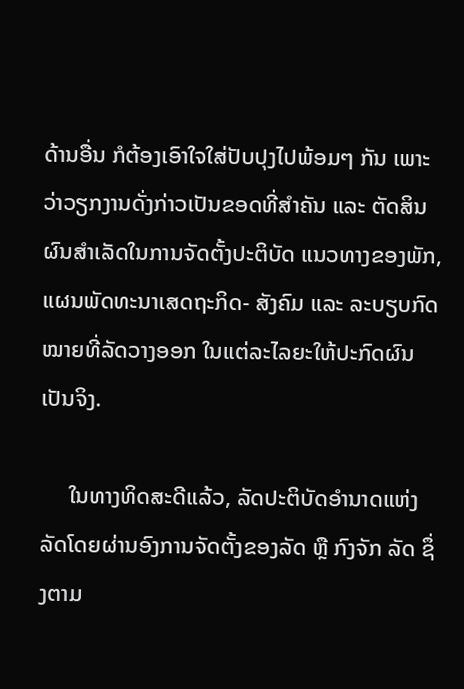ດ້ານອື່ນ ກໍຕ້ອງເອົາໃຈໃສ່ປັບປຸງໄປພ້ອມໆ ກັນ ເພາະວ່າວຽກງານດັ່ງກ່າວເປັນຂອດທີ່ສຳຄັນ ແລະ ຕັດສິນຜົນສຳເລັດໃນການຈັດຕັ້ງປະຕິບັດ ແນວທາງຂອງພັກ, ແຜນພັດທະນາເສດຖະກິດ- ສັງຄົມ ແລະ ລະບຽບກົດໝາຍທີ່ລັດວາງອອກ ໃນແຕ່ລະໄລຍະໃຫ້ປະກົດຜົນເປັນຈິງ.

     ໃນທາງທິດສະດີແລ້ວ, ລັດປະຕິບັດອຳນາດແຫ່ງລັດໂດຍຜ່ານອົງການຈັດຕັ້ງຂອງລັດ ຫຼື ກົງຈັກ ລັດ ຊຶ່ງຕາມ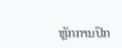ຫຼັກການປົກ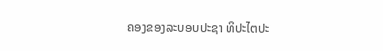ຄອງຂອງລະບອບປະຊາ ທິປະໄຕປະ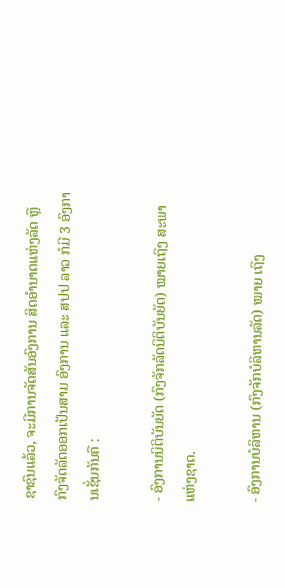ຊາຊົນແລ້ວ, ຈະມີການຈັດສັນອົງການ ສິດອຳນາດແຫ່ງລັດ ຫຼື ກົງຈັດລັດອອກເປັນສາມ ອົງການ ແລະ ສປປ ລາວ ກໍມີ 3 ອົງການເຊັ່ນກັນຄື :

- ອົງການນິຕິບັນຍັດ (ກົງຈັກລັດນິຕິບັນຍັດ) ໝາຍເຖິງ ສະພາແຫ່ງຊາດ.

- ອົງການບໍລິຫານ (ກົງຈັກບໍລິຫານລັດ) ໝາຍ ເຖິງ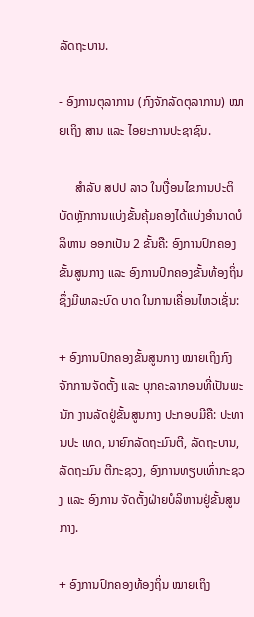ລັດຖະບານ.

- ອົງການຕຸລາການ (ກົງຈັກລັດຕຸລາການ) ໝາຍເຖິງ ສານ ແລະ ໄອຍະການປະຊາຊົນ.

     ສຳລັບ ສປປ ລາວ ໃນເງື່ອນໄຂການປະຕິບັດຫຼັກການແບ່ງຂັ້ນຄຸ້ມຄອງໄດ້ແບ່ງອຳນາດບໍລິຫານ ອອກເປັນ 2 ຂັ້ນຄື: ອົງການປົກຄອງຂັ້ນສູນກາງ ແລະ ອົງການປົກຄອງຂັ້ນທ້ອງຖິ່ນ ຊຶ່ງມີພາລະບົດ ບາດ ໃນການເຄື່ອນໄຫວເຊັ່ນ:

+ ອົງການປົກຄອງຂັ້ນສູນກາງ ໝາຍເຖິງກົງ ຈັກການຈັດຕັ້ງ ແລະ ບຸກຄະລາກອນທີ່ເປັນພະນັກ ງານລັດຢູ່ຂັ້ນສູນກາງ ປະກອບມີຄື: ປະທານປະ ເທດ, ນາຍົກລັດຖະມົນຕີ, ລັດຖະບານ, ລັດຖະມົນ ຕີກະຊວງ, ອົງການທຽບເທົ່າກະຊວງ ແລະ ອົງການ ຈັດຕັ້ງຝ່າຍບໍລິຫານຢູ່ຂັ້ນສູນກາງ.

+ ອົງການປົກຄອງທ້ອງຖິ່ນ ໝາຍເຖິງ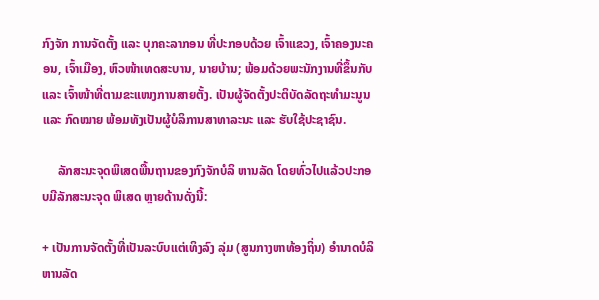ກົງຈັກ ການຈັດຕັ້ງ ແລະ ບຸກຄະລາກອນ ທີ່ປະກອບດ້ວຍ ເຈົ້າແຂວງ, ເຈົ້າຄອງນະຄອນ, ເຈົ້າເມືອງ, ຫົວໜ້າເທດສະບານ, ນາຍບ້ານ; ພ້ອມດ້ວຍພະນັກງານທີ່ຂຶ້ນກັບ ແລະ ເຈົ້າໜ້າທີ່ຕາມຂະແໜງການສາຍຕັ້ງ. ເປັນຜູ້ຈັດຕັ້ງປະຕິບັດລັດຖະທຳມະນູນ ແລະ ກົດໝາຍ ພ້ອມທັງເປັນຜູ້ບໍລິການສາທາລະນະ ແລະ ຮັບໃຊ້ປະຊາຊົນ.

     ລັກສະນະຈຸດພິເສດພື້ນຖານຂອງກົງຈັກບໍລິ ຫານລັດ ໂດຍທົ່ວໄປແລ້ວປະກອບມີລັກສະນະຈຸດ ພິເສດ ຫຼາຍດ້ານດັ່ງນີ້:

+ ເປັນການຈັດຕັ້ງທີ່ເປັນລະບົບແຕ່ເທິງລົງ ລຸ່ມ (ສູນກາງຫາທ້ອງຖິ່ນ) ອຳນາດບໍລິຫານລັດ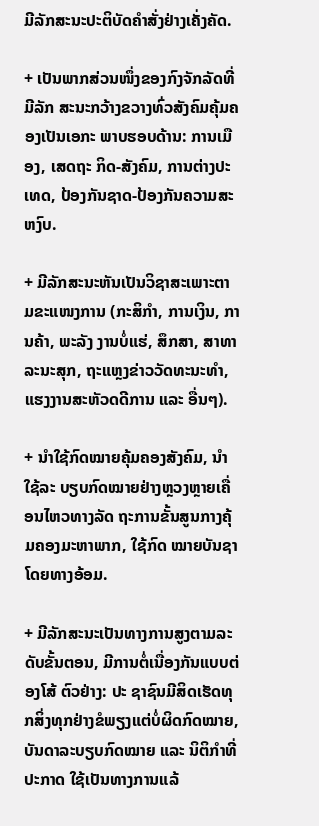ມີລັກສະນະປະຕິບັດຄຳສັ່ງຢ່າງເຄັ່ງຄັດ.

+ ເປັນພາກສ່ວນໜຶ່ງຂອງກົງຈັກລັດທີ່ມີລັກ ສະນະກວ້າງຂວາງທົ່ວສັງຄົມຄຸ້ມຄອງເປັນເອກະ ພາບຮອບດ້ານ: ການເມືອງ, ເສດຖະ ກິດ-ສັງຄົມ, ການຕ່າງປະເທດ, ປ້ອງກັນຊາດ-ປ້ອງກັນຄວາມສະຫງົບ.

+ ມີລັກສະນະຫັນເປັນວິຊາສະເພາະຕາມຂະແໜງການ (ກະສິກຳ, ການເງິນ, ການຄ້າ, ພະລັງ ງານບໍ່ແຮ່, ສຶກສາ, ສາທາລະນະສຸກ, ຖະແຫຼງຂ່າວວັດທະນະທຳ, ແຮງງານສະຫັວດດີການ ແລະ ອື່ນໆ).

+ ນຳໃຊ້ກົດໝາຍຄຸ້ມຄອງສັງຄົມ, ນຳໃຊ້ລະ ບຽບກົດໝາຍຢ່າງຫຼວງຫຼາຍເຄື່ອນໄຫວທາງລັດ ຖະການຂັ້ນສູນກາງຄຸ້ມຄອງມະຫາພາກ, ໃຊ້ກົດ ໝາຍບັນຊາໂດຍທາງອ້ອມ.

+ ມີລັກສະນະເປັນທາງການສູງຕາມລະດັບຂັ້ນຕອນ, ມີການຕໍ່ເນື່ອງກັນແບບຕ່ອງໂສ້ ຕົວຢ່າງ: ປະ ຊາຊົນມີສິດເຮັດທຸກສິ່ງທຸກຢ່າງຂໍພຽງແຕ່ບໍ່ຜິດກົດໝາຍ, ບັນດາລະບຽບກົດໝາຍ ແລະ ນິຕິກຳທີ່ປະກາດ ໃຊ້ເປັນທາງການແລ້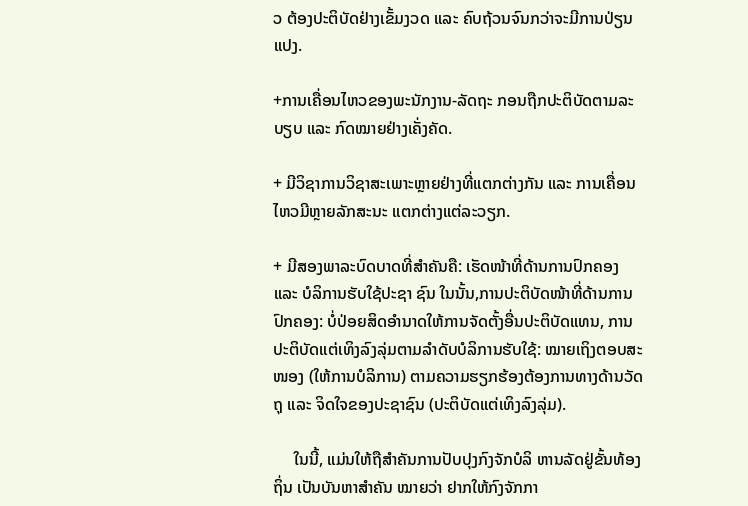ວ ຕ້ອງປະຕິບັດຢ່າງເຂັ້ມງວດ ແລະ ຄົບຖ້ວນຈົນກວ່າຈະມີການປ່ຽນແປງ.

+ການເຄື່ອນໄຫວຂອງພະນັກງານ-ລັດຖະ ກອນຖືກປະຕິບັດຕາມລະບຽບ ແລະ ກົດໝາຍຢ່າງເຄັ່ງຄັດ.

+ ມີວິຊາການວິຊາສະເພາະຫຼາຍຢ່າງທີ່ແຕກຕ່າງກັນ ແລະ ການເຄື່ອນໄຫວມີຫຼາຍລັກສະນະ ແຕກຕ່າງແຕ່ລະວຽກ.

+ ມີສອງພາລະບົດບາດທີ່ສຳຄັນຄື: ເຮັດໜ້າທີ່ດ້ານການປົກຄອງ ແລະ ບໍລິການຮັບໃຊ້ປະຊາ ຊົນ ໃນນັ້ນ,ການປະຕິບັດໜ້າທີ່ດ້ານການປົກຄອງ: ບໍ່ປ່ອຍສິດອຳນາດໃຫ້ການຈັດຕັ້ງອື່ນປະຕິບັດແທນ, ການປະຕິບັດແຕ່ເທິງລົງລຸ່ມຕາມລຳດັບບໍລິການຮັບໃຊ້: ໝາຍເຖິງຕອບສະໜອງ (ໃຫ້ການບໍລິການ) ຕາມຄວາມຮຽກຮ້ອງຕ້ອງການທາງດ້ານວັດຖຸ ແລະ ຈິດໃຈຂອງປະຊາຊົນ (ປະຕິບັດແຕ່ເທິງລົງລຸ່ມ).

     ໃນນີ້, ແມ່ນໃຫ້ຖືສຳຄັນການປັບປຸງກົງຈັກບໍລິ ຫານລັດຢູ່ຂັ້ນທ້ອງຖິ່ນ ເປັນບັນຫາສຳຄັນ ໝາຍວ່າ ຢາກໃຫ້ກົງຈັກກາ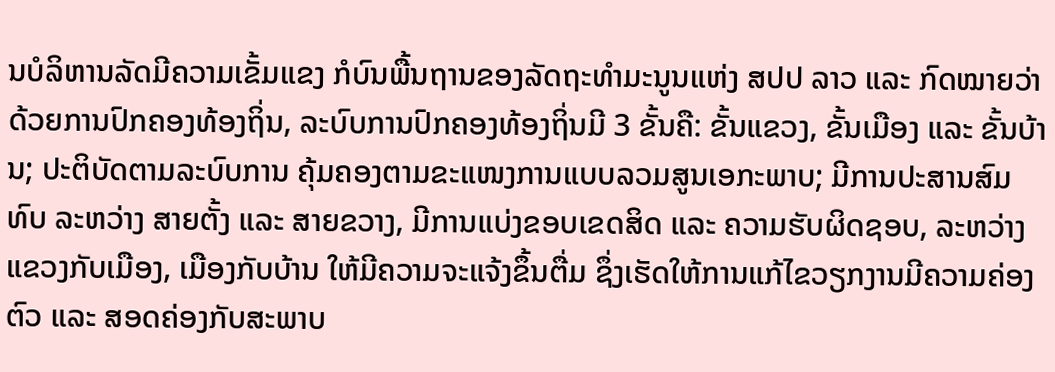ນບໍລິຫານລັດມີຄວາມເຂັ້ມແຂງ ກໍບົນພື້ນຖານຂອງລັດຖະທຳມະນູນແຫ່ງ ສປປ ລາວ ແລະ ກົດໝາຍວ່າດ້ວຍການປົກຄອງທ້ອງຖິ່ນ, ລະບົບການປົກຄອງທ້ອງຖິ່ນມີ 3 ຂັ້ນຄື: ຂັ້ນແຂວງ, ຂັ້ນເມືອງ ແລະ ຂັ້ນບ້ານ; ປະຕິບັດຕາມລະບົບການ ຄຸ້ມຄອງຕາມຂະແໜງການແບບລວມສູນເອກະພາບ; ມີການປະສານສົມທົບ ລະຫວ່າງ ສາຍຕັ້ງ ແລະ ສາຍຂວາງ, ມີການແບ່ງຂອບເຂດສິດ ແລະ ຄວາມຮັບຜິດຊອບ, ລະຫວ່າງ ແຂວງກັບເມືອງ, ເມືອງກັບບ້ານ ໃຫ້ມີຄວາມຈະແຈ້ງຂຶ້ນຕື່ມ ຊຶ່ງເຮັດໃຫ້ການແກ້ໄຂວຽກງານມີຄວາມຄ່ອງຕົວ ແລະ ສອດຄ່ອງກັບສະພາບ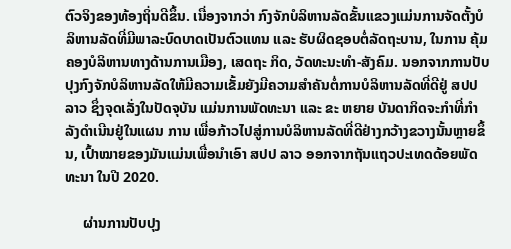ຕົວຈິງຂອງທ້ອງຖິ່ນດີຂຶ້ນ. ເນື່ອງຈາກວ່າ ກົງຈັກບໍລິຫານລັດຂັ້ນແຂວງແມ່ນການຈັດຕັ້ງບໍລິຫານລັດທີ່ມີພາລະບົດບາດເປັນຕົວແທນ ແລະ ຮັບຜິດຊອບຕໍ່ລັດຖະບານ, ໃນການ ຄຸ້ມຄອງບໍລິຫານທາງດ້ານການເມືອງ, ເສດຖະ ກິດ, ວັດທະນະທຳ-ສັງຄົມ. ນອກຈາກການປັບປຸງກົງຈັກບໍລິຫານລັດໃຫ້ມີຄວາມເຂັ້ມຍັງມີຄວາມສຳຄັນຕໍ່ການບໍລິຫານລັດທີ່ດີຢູ່ ສປປ ລາວ ຊຶ່ງຈຸດເລັ່ງໃນປັດຈຸບັນ ແມ່ນການພັດທະນາ ແລະ ຂະ ຫຍາຍ ບັນດາກິດຈະກຳທີ່ກຳລັງດຳເນີນຢູ່ໃນແຜນ ການ ເພື່ອກ້າວໄປສູ່ການບໍລິຫານລັດທີ່ດີຢ່າງກວ້າງຂວາງນັ້ນຫຼາຍຂຶ້ນ, ເປົ້າໝາຍຂອງມັນແມ່ນເພື່ອນຳເອົາ ສປປ ລາວ ອອກຈາກຖັນແຖວປະເທດດ້ອຍພັດທະນາ ໃນປີ 2020.

     ຜ່ານການປັບປຸງ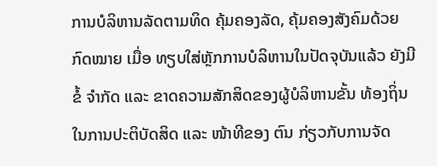ການບໍລິຫານລັດຕາມທິດ ຄຸ້ມຄອງລັດ, ຄຸ້ມຄອງສັງຄົມດ້ວຍກົດໝາຍ ເມື່ອ ທຽບໃສ່ຫຼັກການບໍລິຫານໃນປັດຈຸບັນແລ້ວ ຍັງມີຂໍ້ ຈຳກັດ ແລະ ຂາດຄວາມສັກສິດຂອງຜູ້ບໍລິຫານຂັ້ນ ທ້ອງຖິ່ນ ໃນການປະຕິບັດສິດ ແລະ ໜ້າທີຂອງ ຕົນ ກ່ຽວກັບການຈັດ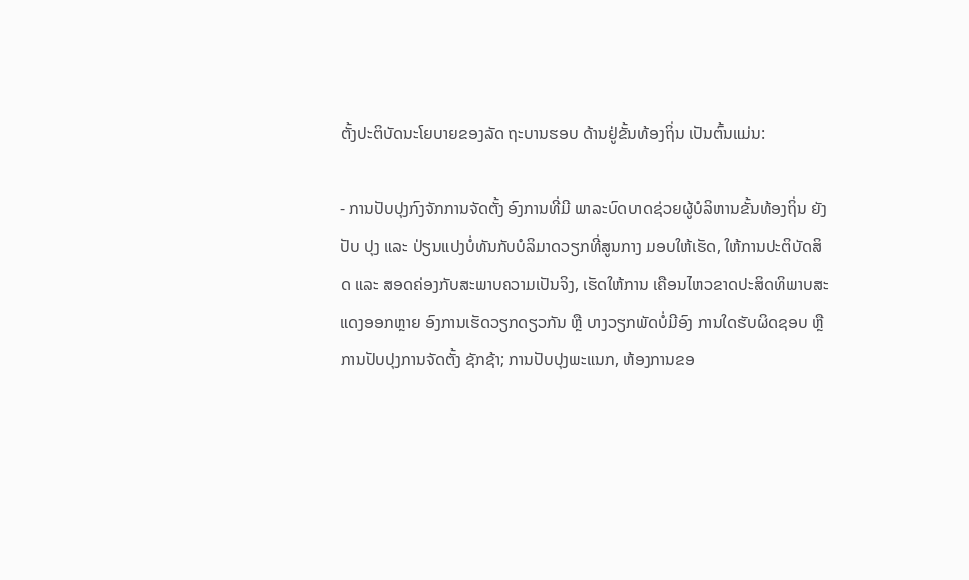ຕັ້ງປະຕິບັດນະໂຍບາຍຂອງລັດ ຖະບານຮອບ ດ້ານຢູ່ຂັ້ນທ້ອງຖິ່ນ ເປັນຕົ້ນແມ່ນ:

- ການປັບປຸງກົງຈັກການຈັດຕັ້ງ ອົງການທີ່ມີ ພາລະບົດບາດຊ່ວຍຜູ້ບໍລິຫານຂັ້ນທ້ອງຖິ່ນ ຍັງປັບ ປຸງ ແລະ ປ່ຽນແປງບໍ່ທັນກັບບໍລິມາດວຽກທີ່ສູນກາງ ມອບໃຫ້ເຮັດ, ໃຫ້ການປະຕິບັດສິດ ແລະ ສອດຄ່ອງກັບສະພາບຄວາມເປັນຈິງ, ເຮັດໃຫ້ການ ເຄືອນໄຫວຂາດປະສິດທິພາບສະແດງອອກຫຼາຍ ອົງການເຮັດວຽກດຽວກັນ ຫຼື ບາງວຽກພັດບໍ່ມີອົງ ການໃດຮັບຜິດຊອບ ຫຼື ການປັບປຸງການຈັດຕັ້ງ ຊັກຊ້າ; ການປັບປຸງພະແນກ, ຫ້ອງການຂອ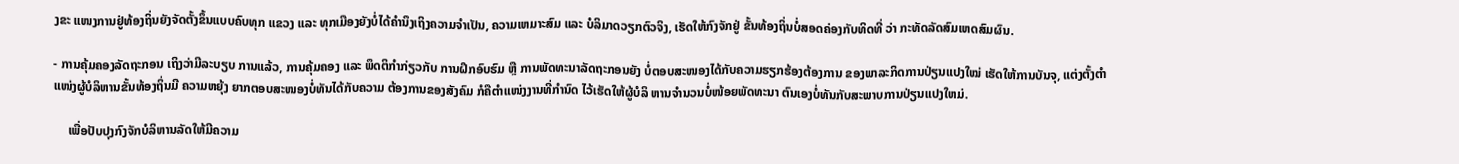ງຂະ ແໜງການຢູ່ທ້ອງຖິ່ນຍັງຈັດຕັ້ງຂຶ້ນແບບຄົບທຸກ ແຂວງ ແລະ ທຸກເມືອງຍັງບໍ່ໄດ້ຄຳນຶງເຖິງຄວາມຈຳເປັນ, ຄວາມເຫມາະສົມ ແລະ ບໍລິມາດວຽກຕົວຈິງ, ເຮັດໃຫ້ກົງຈັກຢູ່ ຂັ້ນທ້ອງຖິ່ນບໍ່ສອດຄ່ອງກັບທິດທີ່ ວ່າ ກະທັດລັດສົມເຫດສົມຜົນ.

- ການຄຸ້ມຄອງລັດຖະກອນ ເຖິງວ່າມີລະບຽບ ການແລ້ວ, ການຄຸ້ມຄອງ ແລະ ພຶດຕິກຳກ່ຽວກັບ ການຝຶກອົບຮົມ ຫຼື ການພັດທະນາລັດຖະກອນຍັງ ບໍ່ຕອບສະໜອງໄດ້ກັບຄວາມຮຽກຮ້ອງຕ້ອງການ ຂອງພາລະກິດການປ່ຽນແປງໃໝ່ ເຮັດໃຫ້ການບັນຈຸ, ແຕ່ງຕັ້ງຕຳແໜ່ງຜູ້ບໍລິຫານຂັ້ນທ້ອງຖິ່ນມີ ຄວາມຫຍຸ້ງ ຍາກຕອບສະໜອງບໍ່ທັນໄດ້ກັບຄວາມ ຕ້ອງການຂອງສັງຄົມ ກໍຄືຕຳແໜ່ງງານທີ່ກຳນົດ ໄວ້ເຮັດໃຫ້ຜູ້ບໍລິ ຫານຈຳນວນບໍ່ໜ້ອຍພັດທະນາ ຕົນເອງບໍ່ທັນກັບສະພາບການປ່ຽນແປງໃຫມ່.

     ເພື່ອປັບປຸງກົງຈັກບໍລິຫານລັດໃຫ້ມີຄວາມ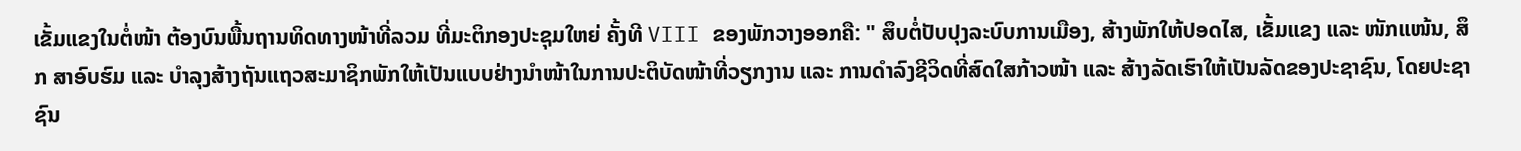ເຂັ້ມແຂງໃນຕໍ່ໜ້າ ຕ້ອງບົນພື້ນຖານທິດທາງໜ້າທີ່ລວມ ທີ່ມະຕິກອງປະຊຸມໃຫຍ່ ຄັ້ງທີ VIII ຂອງພັກວາງອອກຄື: " ສຶບຕໍ່ປັບປຸງລະບົບການເມືອງ, ສ້າງພັກໃຫ້ປອດໄສ, ເຂັ້ມແຂງ ແລະ ໜັກແໜ້ນ, ສຶກ ສາອົບຮົມ ແລະ ບຳລຸງສ້າງຖັນແຖວສະມາຊິກພັກໃຫ້ເປັນແບບຢ່າງນຳໜ້າໃນການປະຕິບັດໜ້າທີ່ວຽກງານ ແລະ ການດຳລົງຊີວິດທີ່ສົດໃສກ້າວໜ້າ ແລະ ສ້າງລັດເຮົາໃຫ້ເປັນລັດຂອງປະຊາຊົນ, ໂດຍປະຊາຊົນ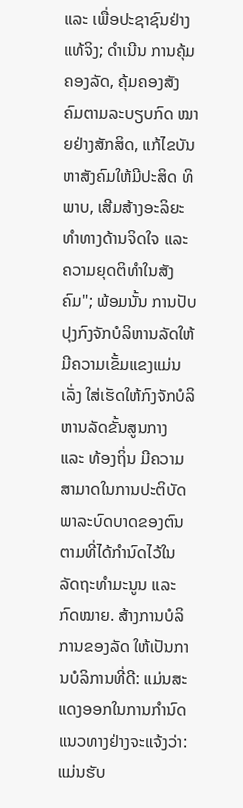ແລະ ເພື່ອປະຊາຊົນຢ່າງແທ້ຈິງ; ດຳເນີນ ການຄຸ້ມຄອງລັດ, ຄຸ້ມຄອງສັງຄົມຕາມລະບຽບກົດ ໝາຍຢ່າງສັກສິດ, ແກ້ໄຂບັນຫາສັງຄົມໃຫ້ມີປະສິດ ທິພາບ, ເສີມສ້າງອະລິຍະທຳທາງດ້ານຈິດໃຈ ແລະ ຄວາມຍຸດຕິທຳໃນສັງຄົມ"; ພ້ອມນັ້ນ ການປັບປຸງກົງຈັກບໍລິຫານລັດໃຫ້ມີຄວາມເຂັ້ມແຂງແມ່ນເລັ່ງ ໃສ່ເຮັດໃຫ້ກົງຈັກບໍລິຫານລັດຂັ້ນສູນກາງ ແລະ ທ້ອງຖິ່ນ ມີຄວາມສາມາດໃນການປະຕິບັດພາລະບົດບາດຂອງຕົນຕາມທີ່ໄດ້ກຳນົດໄວ້ໃນລັດຖະທຳມະນູນ ແລະ ກົດໝາຍ. ສ້າງການບໍລິການຂອງລັດ ໃຫ້ເປັນການບໍລິການທີ່ດີ: ແມ່ນສະແດງອອກໃນການກຳນົດແນວທາງຢ່າງຈະແຈ້ງວ່າ: ແມ່ນຮັບ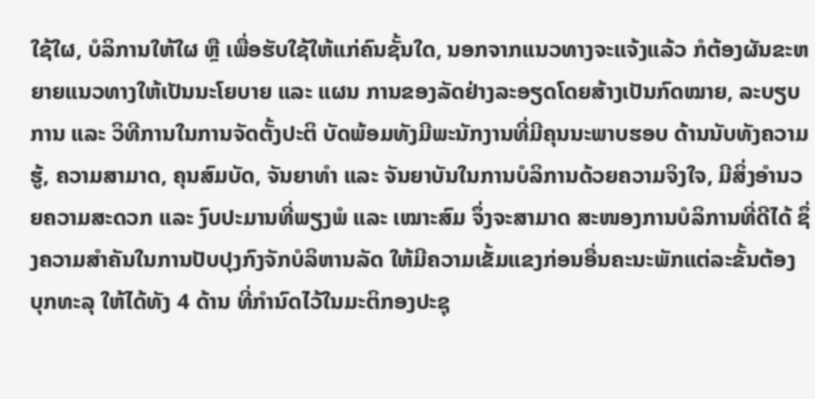ໃຊ້ໃຜ, ບໍລິການໃຫ້ໃຜ ຫຼື ເພື່ອຮັບໃຊ້ໃຫ້ແກ່ຄົນຊັ້ນໃດ, ນອກຈາກແນວທາງຈະແຈ້ງແລ້ວ ກໍຕ້ອງຜັນຂະຫຍາຍແນວທາງໃຫ້ເປັນນະໂຍບາຍ ແລະ ແຜນ ການຂອງລັດຢ່າງລະອຽດໂດຍສ້າງເປັນກົດໝາຍ, ລະບຽບການ ແລະ ວິທີການໃນການຈັດຕັ້ງປະຕິ ບັດພ້ອມທັງມີພະນັກງານທີ່ມີຄຸນນະພາບຮອບ ດ້ານນັບທັງຄວາມຮູ້, ຄວາມສາມາດ, ຄຸນສົມບັດ, ຈັນຍາທຳ ແລະ ຈັນຍາບັນໃນການບໍລິການດ້ວຍຄວາມຈິງໃຈ, ມີສິ່ງອຳນວຍຄວາມສະດວກ ແລະ ງົບປະມານທີ່ພຽງພໍ ແລະ ເໝາະສົມ ຈຶ່ງຈະສາມາດ ສະໜອງການບໍລິການທີ່ດີໄດ້ ຊຶ່ງຄວາມສຳຄັນໃນການປັບປຸງກົງຈັກບໍລິຫານລັດ ໃຫ້ມີຄວາມເຂັ້ມແຂງກ່ອນອື່ນຄະນະພັກແຕ່ລະຂັ້ນຕ້ອງ ບຸກທະລຸ ໃຫ້ໄດ້ທັງ 4 ດ້ານ ທີ່ກຳນົດໄວ້ໃນມະຕິກອງປະຊຸ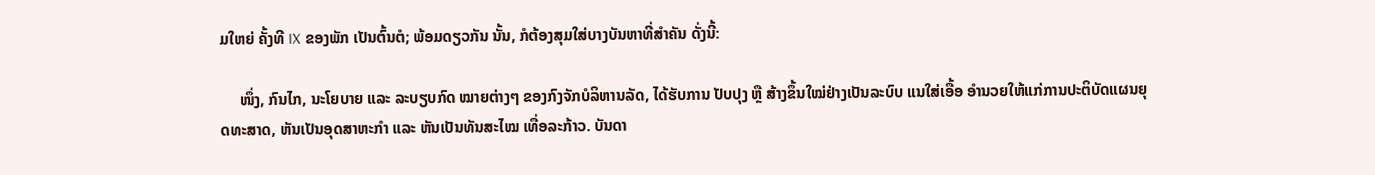ມໃຫຍ່ ຄັ້ງທີ IX ຂອງພັກ ເປັນຕົ້ນຕໍ; ພ້ອມດຽວກັນ ນັ້ນ, ກໍຕ້ອງສຸມໃສ່ບາງບັນຫາທີ່ສຳຄັນ ດັ່ງນີ້:

     ໜຶ່ງ, ກົນໄກ, ນະໂຍບາຍ ແລະ ລະບຽບກົດ ໝາຍຕ່າງໆ ຂອງກົງຈັກບໍລິຫານລັດ, ໄດ້ຮັບການ ປັບປຸງ ຫຼື ສ້າງຂຶ້ນໃໝ່ຢ່າງເປັນລະບົບ ແນໃສ່ເອື້ອ ອຳນວຍໃຫ້ແກ່ການປະຕິບັດແຜນຍຸດທະສາດ, ຫັນເປັນອຸດສາຫະກຳ ແລະ ຫັນເປັນທັນສະໄໝ ເທື່ອລະກ້າວ. ບັນດາ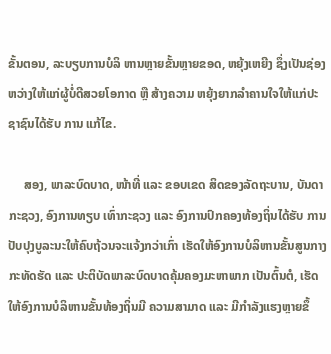ຂັ້ນຕອນ, ລະບຽບການບໍລິ ຫານຫຼາຍຂັ້ນຫຼາຍຂອດ, ຫຍຸ້ງເຫຍີງ ຊຶ່ງເປັນຊ່ອງ ຫວ່າງໃຫ້ແກ່ຜູ້ບໍ່ດີສວຍໂອກາດ ຫຼື ສ້າງຄວາມ ຫຍຸ້ງຍາກລຳຄານໃຈໃຫ້ແກ່ປະຊາຊົນໄດ້ຮັບ ການ ແກ້ໄຂ.

     ສອງ, ພາລະບົດບາດ, ໜ້າທີ່ ແລະ ຂອບເຂດ ສິດຂອງລັດຖະບານ, ບັນດາກະຊວງ, ອົງການທຽບ ເທົ່າກະຊວງ ແລະ ອົງການປົກຄອງທ້ອງຖິ່ນໄດ້ຮັບ ການປັບປຸງບູລະນະໃຫ້ຄົບຖ້ວນຈະແຈ້ງກວ່າເກົ່າ ເຮັດໃຫ້ອົງການບໍລິຫານຂັ້ນສູນກາງກະທັດຮັດ ແລະ ປະຕິບັດພາລະບົດບາດຄຸ້ມຄອງມະຫາພາກ ເປັນຕົ້ນຕໍ, ເຮັດໃຫ້ອົງການບໍລິຫານຂັ້ນທ້ອງຖິ່ນມີ ຄວາມສາມາດ ແລະ ມີກຳລັງແຮງຫຼາຍຂຶ້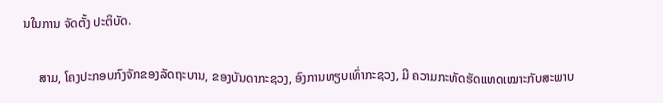ນໃນການ ຈັດຕັ້ງ ປະຕິບັດ.

     ສາມ, ໂຄງປະກອບກົງຈັກຂອງລັດຖະບານ, ຂອງບັນດາກະຊວງ, ອົງການທຽບເທົ່າກະຊວງ, ມີ ຄວາມກະທັດຮັດແທດເໝາະກັບສະພາບ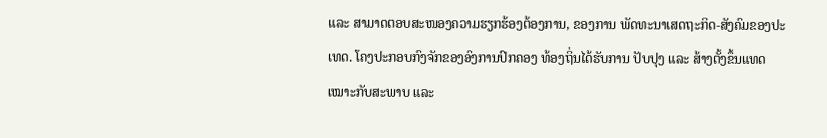ແລະ ສາມາດຕອບສະໜອງຄວາມຮຽກຮ້ອງຕ້ອງການ, ຂອງການ ພັດທະນາເສດຖະກິດ-ສັງຄົມຂອງປະເທດ. ໂຄງປະກອບກົງຈັກຂອງອົງການປົກຄອງ ທ້ອງຖິ່ນໄດ້ຮັບການ ປັບປຸງ ແລະ ສ້າງຕັ້ງຂຶ້ນແທດ ເໝາະກັບສະພາບ ແລະ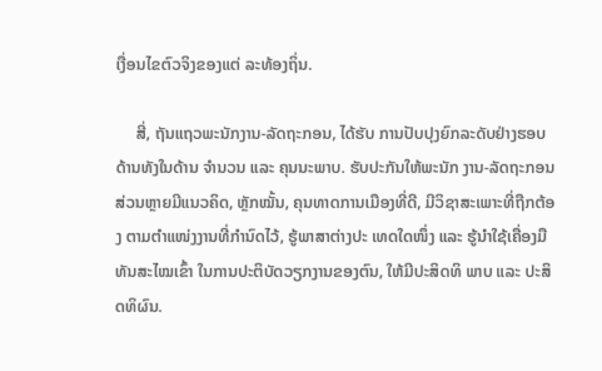ເງື່ອນໄຂຕົວຈິງຂອງແຕ່ ລະທ້ອງຖິ່ນ.

     ສີ່, ຖັນແຖວພະນັກງານ-ລັດຖະກອນ, ໄດ້ຮັບ ການປັບປຸງຍົກລະດັບຢ່າງຮອບດ້ານທັງໃນດ້ານ ຈຳນວນ ແລະ ຄຸນນະພາບ. ຮັບປະກັນໃຫ້ພະນັກ ງານ-ລັດຖະກອນສ່ວນຫຼາຍມີແນວຄິດ, ຫຼັກໝັ້ນ, ຄຸນທາດການເມືອງທີ່ດີ, ມີວິຊາສະເພາະທີ່ຖືກຕ້ອງ ຕາມຕຳແໜ່ງງານທີ່ກຳນົດໄວ້, ຮູ້ພາສາຕ່າງປະ ເທດໃດໜຶ່ງ ແລະ ຮູ້ນຳໃຊ້ເຄື່ອງມືທັນສະໄໝເຂົ້າ ໃນການປະຕິບັດວຽກງານຂອງຕົນ, ໃຫ້ມີປະສິດທິ ພາບ ແລະ ປະສິດທິຜົນ.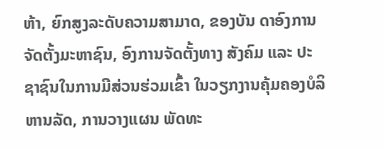ຫ້າ, ຍົກສູງລະດັບຄວາມສາມາດ, ຂອງບັນ ດາອົງການຈັດຕັ້ງມະຫາຊົນ, ອົງການຈັດຕັ້ງທາງ ສັງຄົມ ແລະ ປະຊາຊົນໃນການມີສ່ວນຮ່ວມເຂົ້າ ໃນວຽກງານຄຸ້ມຄອງບໍລິຫານລັດ, ການວາງແຜນ ພັດທະ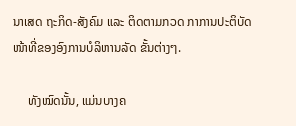ນາເສດ ຖະກິດ-ສັງຄົມ ແລະ ຕິດຕາມກວດ ກາການປະຕິບັດໜ້າທີ່ຂອງອົງການບໍລິຫານລັດ ຂັ້ນຕ່າງໆ.

     ທັງໝົດນັ້ນ, ແມ່ນບາງຄ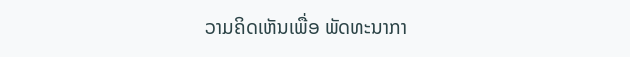ວາມຄິດເຫັນເພື່ອ ພັດທະນາກາ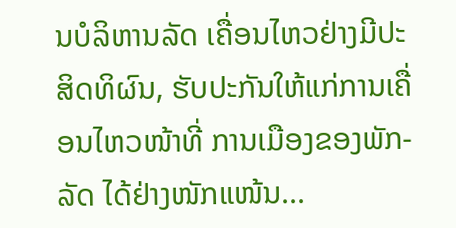ນບໍລິຫານລັດ ເຄື່ອນໄຫວຢ່າງມີປະ ສິດທິຜົນ, ຮັບປະກັນໃຫ້ແກ່ການເຄື່ອນໄຫວໜ້າທີ່ ການເມືອງຂອງພັກ-ລັດ ໄດ້ຢ່າງໜັກແໜ້ນ...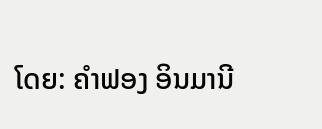ໂດຍ: ຄຳຟອງ ອິນມານີ